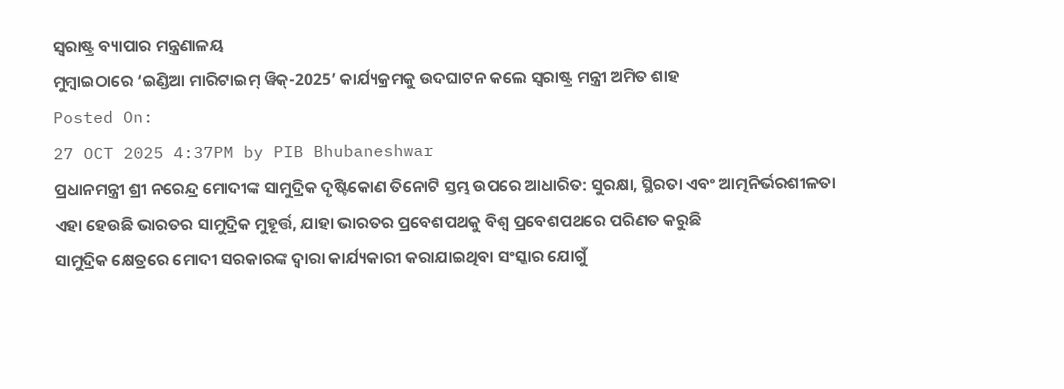ସ୍ଵରାଷ୍ଟ୍ର ବ୍ୟାପାର ମନ୍ତ୍ରଣାଳୟ
ମୁମ୍ବାଇଠାରେ ‘ଇଣ୍ଡିଆ ମାରିଟାଇମ୍ ୱିକ୍-2025’ କାର୍ଯ୍ୟକ୍ରମକୁ ଉଦଘାଟନ କଲେ ସ୍ୱରାଷ୍ଟ୍ର ମନ୍ତ୍ରୀ ଅମିତ ଶାହ
Posted On:
27 OCT 2025 4:37PM by PIB Bhubaneshwar
ପ୍ରଧାନମନ୍ତ୍ରୀ ଶ୍ରୀ ନରେନ୍ଦ୍ର ମୋଦୀଙ୍କ ସାମୁଦ୍ରିକ ଦୃଷ୍ଟିକୋଣ ତିନୋଟି ସ୍ତମ୍ଭ ଉପରେ ଆଧାରିତ: ସୁରକ୍ଷା, ସ୍ଥିରତା ଏବଂ ଆତ୍ମନିର୍ଭରଶୀଳତା
ଏହା ହେଉଛି ଭାରତର ସାମୁଦ୍ରିକ ମୁହୂର୍ତ୍ତ, ଯାହା ଭାରତର ପ୍ରବେଶପଥକୁ ବିଶ୍ୱ ପ୍ରବେଶପଥରେ ପରିଣତ କରୁଛି
ସାମୁଦ୍ରିକ କ୍ଷେତ୍ରରେ ମୋଦୀ ସରକାରଙ୍କ ଦ୍ୱାରା କାର୍ଯ୍ୟକାରୀ କରାଯାଇଥିବା ସଂସ୍କାର ଯୋଗୁଁ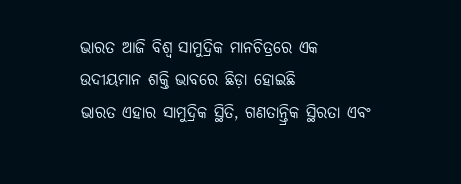ଭାରତ ଆଜି ବିଶ୍ୱ ସାମୁଦ୍ରିକ ମାନଚିତ୍ରରେ ଏକ ଉଦୀୟମାନ ଶକ୍ତି ଭାବରେ ଛିଡ଼ା ହୋଇଛି
ଭାରତ ଏହାର ସାମୁଦ୍ରିକ ସ୍ଥିତି, ଗଣତାନ୍ତ୍ରିକ ସ୍ଥିରତା ଏବଂ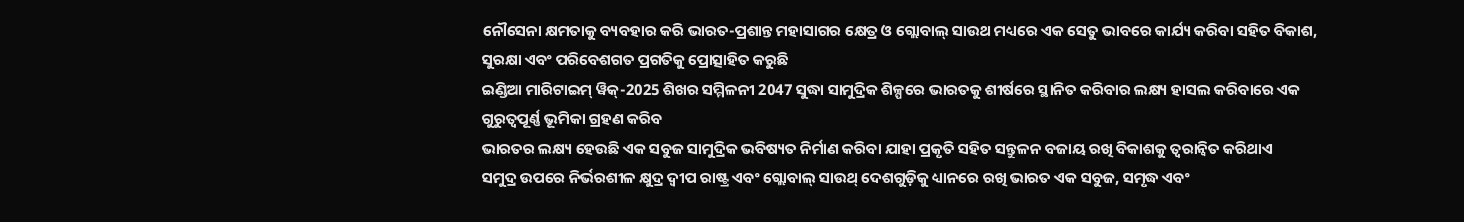ନୌସେନା କ୍ଷମତାକୁ ବ୍ୟବହାର କରି ଭାରତ-ପ୍ରଶାନ୍ତ ମହାସାଗର କ୍ଷେତ୍ର ଓ ଗ୍ଲୋବାଲ୍ ସାଉଥ ମଧ୍ୟରେ ଏକ ସେତୁ ଭାବରେ କାର୍ଯ୍ୟ କରିବା ସହିତ ବିକାଶ, ସୁରକ୍ଷା ଏବଂ ପରିବେଶଗତ ପ୍ରଗତିକୁ ପ୍ରୋତ୍ସାହିତ କରୁଛି
ଇଣ୍ଡିଆ ମାରିଟାଇମ୍ ୱିକ୍-2025 ଶିଖର ସମ୍ମିଳନୀ 2047 ସୁଦ୍ଧା ସାମୁଦ୍ରିକ ଶିଳ୍ପରେ ଭାରତକୁ ଶୀର୍ଷରେ ସ୍ଥାନିତ କରିବାର ଲକ୍ଷ୍ୟ ହାସଲ କରିବାରେ ଏକ ଗୁରୁତ୍ୱପୂର୍ଣ୍ଣ ଭୂମିକା ଗ୍ରହଣ କରିବ
ଭାରତର ଲକ୍ଷ୍ୟ ହେଉଛି ଏକ ସବୁଜ ସାମୁଦ୍ରିକ ଭବିଷ୍ୟତ ନିର୍ମାଣ କରିବା ଯାହା ପ୍ରକୃତି ସହିତ ସନ୍ତୁଳନ ବଜାୟ ରଖି ବିକାଶକୁ ତ୍ୱରାନ୍ୱିତ କରିଥାଏ
ସମୁଦ୍ର ଉପରେ ନିର୍ଭରଶୀଳ କ୍ଷୁଦ୍ର ଦ୍ୱୀପ ରାଷ୍ଟ୍ର ଏବଂ ଗ୍ଲୋବାଲ୍ ସାଉଥ୍ ଦେଶଗୁଡ଼ିକୁ ଧ୍ୟାନରେ ରଖି ଭାରତ ଏକ ସବୁଜ, ସମୃଦ୍ଧ ଏବଂ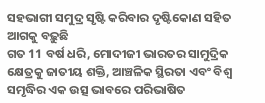ସହଭାଗୀ ସମୁଦ୍ର ସୃଷ୍ଟି କରିବାର ଦୃଷ୍ଟିକୋଣ ସହିତ ଆଗକୁ ବଢ଼ୁଛି
ଗତ 11 ବର୍ଷ ଧରି, ମୋଦୀଜୀ ଭାରତର ସାମୁଦ୍ରିକ କ୍ଷେତ୍ରକୁ ଜାତୀୟ ଶକ୍ତି, ଆଞ୍ଚଳିକ ସ୍ଥିରତା ଏବଂ ବିଶ୍ୱ ସମୃଦ୍ଧିର ଏକ ଉତ୍ସ ଭାବରେ ପରିଭାଷିତ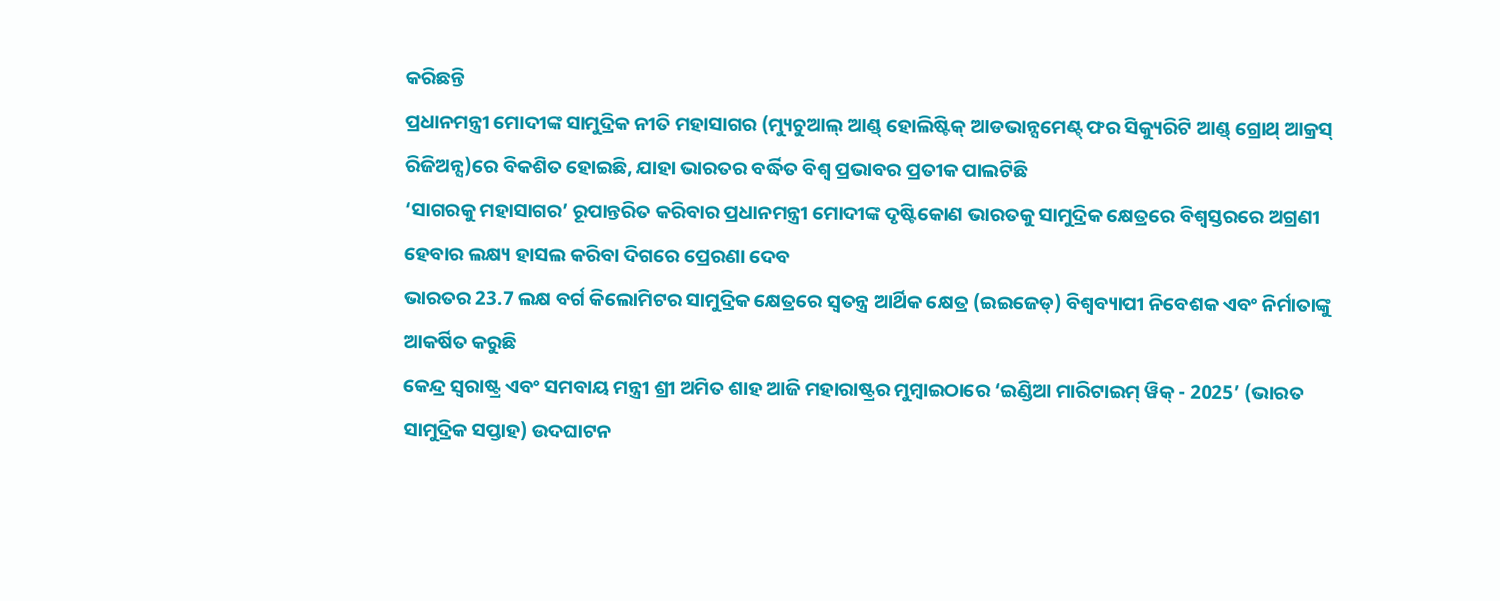କରିଛନ୍ତି
ପ୍ରଧାନମନ୍ତ୍ରୀ ମୋଦୀଙ୍କ ସାମୁଦ୍ରିକ ନୀତି ମହାସାଗର (ମ୍ୟୁଚୁଆଲ୍ ଆଣ୍ଡ୍ ହୋଲିଷ୍ଟିକ୍ ଆଡଭାନ୍ସମେଣ୍ଟ୍ ଫର ସିକ୍ୟୁରିଟି ଆଣ୍ଡ୍ ଗ୍ରୋଥ୍ ଆକ୍ରସ୍ ରିଜିଅନ୍ସ)ରେ ବିକଶିତ ହୋଇଛି, ଯାହା ଭାରତର ବର୍ଦ୍ଧିତ ବିଶ୍ୱ ପ୍ରଭାବର ପ୍ରତୀକ ପାଲଟିଛି
‘ସାଗରକୁ ମହାସାଗର’ ରୂପାନ୍ତରିତ କରିବାର ପ୍ରଧାନମନ୍ତ୍ରୀ ମୋଦୀଙ୍କ ଦୃଷ୍ଟିକୋଣ ଭାରତକୁ ସାମୁଦ୍ରିକ କ୍ଷେତ୍ରରେ ବିଶ୍ୱସ୍ତରରେ ଅଗ୍ରଣୀ ହେବାର ଲକ୍ଷ୍ୟ ହାସଲ କରିବା ଦିଗରେ ପ୍ରେରଣା ଦେବ
ଭାରତର 23.7 ଲକ୍ଷ ବର୍ଗ କିଲୋମିଟର ସାମୁଦ୍ରିକ କ୍ଷେତ୍ରରେ ସ୍ୱତନ୍ତ୍ର ଆର୍ଥିକ କ୍ଷେତ୍ର (ଇଇଜେଡ୍) ବିଶ୍ୱବ୍ୟାପୀ ନିବେଶକ ଏବଂ ନିର୍ମାତାଙ୍କୁ ଆକର୍ଷିତ କରୁଛି
କେନ୍ଦ୍ର ସ୍ୱରାଷ୍ଟ୍ର ଏବଂ ସମବାୟ ମନ୍ତ୍ରୀ ଶ୍ରୀ ଅମିତ ଶାହ ଆଜି ମହାରାଷ୍ଟ୍ରର ମୁମ୍ବାଇଠାରେ ‘ଇଣ୍ଡିଆ ମାରିଟାଇମ୍ ୱିକ୍ - 2025’ (ଭାରତ ସାମୁଦ୍ରିକ ସପ୍ତାହ) ଉଦଘାଟନ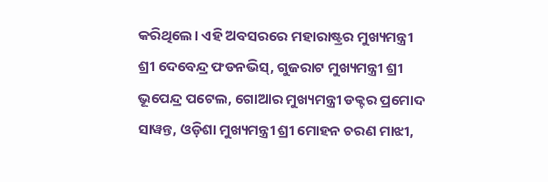କରିଥିଲେ। ଏହି ଅବସରରେ ମହାରାଷ୍ଟ୍ରର ମୁଖ୍ୟମନ୍ତ୍ରୀ ଶ୍ରୀ ଦେବେନ୍ଦ୍ର ଫଡନଭିସ୍, ଗୁଜରାଟ ମୁଖ୍ୟମନ୍ତ୍ରୀ ଶ୍ରୀ ଭୂପେନ୍ଦ୍ର ପଟେଲ, ଗୋଆର ମୁଖ୍ୟମନ୍ତ୍ରୀ ଡକ୍ଟର ପ୍ରମୋଦ ସାୱନ୍ତ, ଓଡ଼ିଶା ମୁଖ୍ୟମନ୍ତ୍ରୀ ଶ୍ରୀ ମୋହନ ଚରଣ ମାଝୀ,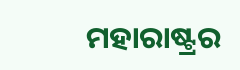ମହାରାଷ୍ଟ୍ରର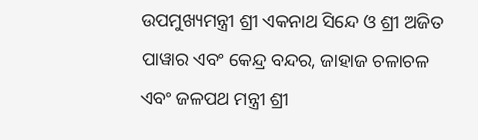ଉପମୁଖ୍ୟମନ୍ତ୍ରୀ ଶ୍ରୀ ଏକନାଥ ସିନ୍ଦେ ଓ ଶ୍ରୀ ଅଜିତ ପାୱାର ଏବଂ କେନ୍ଦ୍ର ବନ୍ଦର, ଜାହାଜ ଚଳାଚଳ ଏବଂ ଜଳପଥ ମନ୍ତ୍ରୀ ଶ୍ରୀ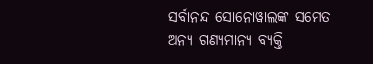ସର୍ବାନନ୍ଦ ସୋନୋୱାଲଙ୍କ ସମେତ ଅନ୍ୟ ଗଣ୍ୟମାନ୍ୟ ବ୍ୟକ୍ତି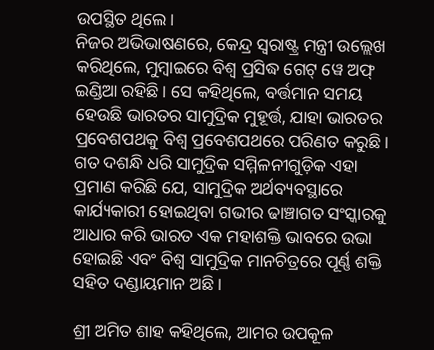ଉପସ୍ଥିତ ଥିଲେ।
ନିଜର ଅଭିଭାଷଣରେ, କେନ୍ଦ୍ର ସ୍ୱରାଷ୍ଟ୍ର ମନ୍ତ୍ରୀ ଉଲ୍ଲେଖ କରିଥିଲେ, ମୁମ୍ବାଇରେ ବିଶ୍ୱ ପ୍ରସିଦ୍ଧ ଗେଟ୍ ୱେ ଅଫ୍ ଇଣ୍ଡିଆ ରହିଛି । ସେ କହିଥିଲେ, ବର୍ତ୍ତମାନ ସମୟ ହେଉଛି ଭାରତର ସାମୁଦ୍ରିକ ମୁହୂର୍ତ୍ତ, ଯାହା ଭାରତର ପ୍ରବେଶପଥକୁ ବିଶ୍ୱ ପ୍ରବେଶପଥରେ ପରିଣତ କରୁଛି। ଗତ ଦଶନ୍ଧି ଧରି ସାମୁଦ୍ରିକ ସମ୍ମିଳନୀଗୁଡ଼ିକ ଏହା ପ୍ରମାଣ କରିଛି ଯେ, ସାମୁଦ୍ରିକ ଅର୍ଥବ୍ୟବସ୍ଥାରେ କାର୍ଯ୍ୟକାରୀ ହୋଇଥିବା ଗଭୀର ଢାଞ୍ଚାଗତ ସଂସ୍କାରକୁ ଆଧାର କରି ଭାରତ ଏକ ମହାଶକ୍ତି ଭାବରେ ଉଭା ହୋଇଛି ଏବଂ ବିଶ୍ୱ ସାମୁଦ୍ରିକ ମାନଚିତ୍ରରେ ପୂର୍ଣ୍ଣ ଶକ୍ତି ସହିତ ଦଣ୍ଡାୟମାନ ଅଛି ।

ଶ୍ରୀ ଅମିତ ଶାହ କହିଥିଲେ, ଆମର ଉପକୂଳ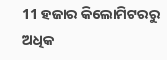11 ହଜାର କିଲୋମିଟରରୁ ଅଧିକ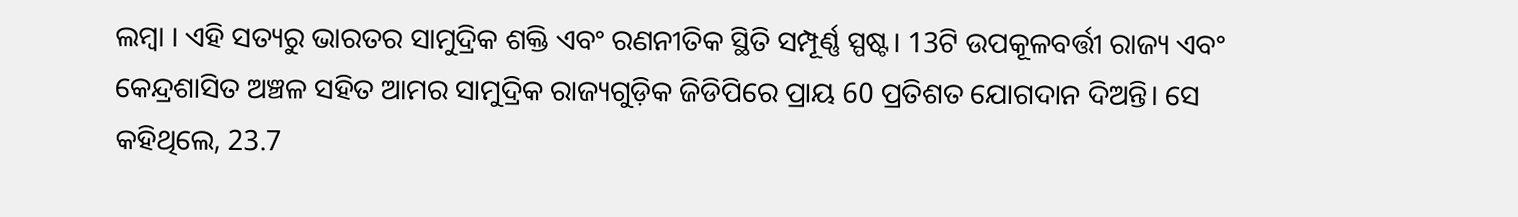ଲମ୍ବା । ଏହି ସତ୍ୟରୁ ଭାରତର ସାମୁଦ୍ରିକ ଶକ୍ତି ଏବଂ ରଣନୀତିକ ସ୍ଥିତି ସମ୍ପୂର୍ଣ୍ଣ ସ୍ପଷ୍ଟ। 13ଟି ଉପକୂଳବର୍ତ୍ତୀ ରାଜ୍ୟ ଏବଂ କେନ୍ଦ୍ରଶାସିତ ଅଞ୍ଚଳ ସହିତ ଆମର ସାମୁଦ୍ରିକ ରାଜ୍ୟଗୁଡ଼ିକ ଜିଡିପିରେ ପ୍ରାୟ 60 ପ୍ରତିଶତ ଯୋଗଦାନ ଦିଅନ୍ତି। ସେ କହିଥିଲେ, 23.7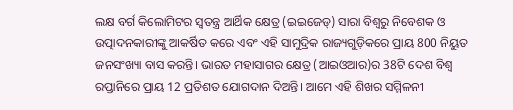ଲକ୍ଷ ବର୍ଗ କିଲୋମିଟର ସ୍ୱତନ୍ତ୍ର ଆର୍ଥିକ କ୍ଷେତ୍ର (ଇଇଜେଡ୍) ସାରା ବିଶ୍ୱରୁ ନିବେଶକ ଓ ଉତ୍ପାଦନକାରୀଙ୍କୁ ଆକର୍ଷିତ କରେ ଏବଂ ଏହି ସାମୁଦ୍ରିକ ରାଜ୍ୟଗୁଡ଼ିକରେ ପ୍ରାୟ 800 ନିୟୁତ ଜନସଂଖ୍ୟା ବାସ କରନ୍ତି। ଭାରତ ମହାସାଗର କ୍ଷେତ୍ର (ଆଇଓଆର)ର 38ଟି ଦେଶ ବିଶ୍ୱ ରପ୍ତାନିରେ ପ୍ରାୟ 12 ପ୍ରତିଶତ ଯୋଗଦାନ ଦିଅନ୍ତି। ଆମେ ଏହି ଶିଖର ସମ୍ମିଳନୀ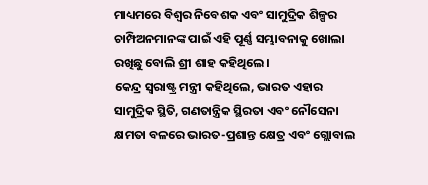ମାଧ୍ୟମରେ ବିଶ୍ୱର ନିବେଶକ ଏବଂ ସାମୁଦ୍ରିକ ଶିଳ୍ପର ଚାମ୍ପିଅନମାନଙ୍କ ପାଇଁ ଏହି ପୂର୍ଣ୍ଣ ସମ୍ଭାବନାକୁ ଖୋଲା ରଖିଛୁ ବୋଲି ଶ୍ରୀ ଶାହ କହିଥିଲେ।
କେନ୍ଦ୍ର ସ୍ୱରାଷ୍ଟ୍ର ମନ୍ତ୍ରୀ କହିଥିଲେ, ଭାରତ ଏହାର ସାମୁଦ୍ରିକ ସ୍ଥିତି, ଗଣତାନ୍ତ୍ରିକ ସ୍ଥିରତା ଏବଂ ନୌସେନା କ୍ଷମତା ବଳରେ ଭାରତ-ପ୍ରଶାନ୍ତ କ୍ଷେତ୍ର ଏବଂ ଗ୍ଲୋବାଲ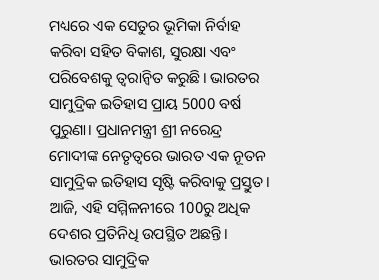ମଧ୍ୟରେ ଏକ ସେତୁର ଭୂମିକା ନିର୍ବାହ କରିବା ସହିତ ବିକାଶ, ସୁରକ୍ଷା ଏବଂ ପରିବେଶକୁ ତ୍ୱରାନ୍ୱିତ କରୁଛି। ଭାରତର ସାମୁଦ୍ରିକ ଇତିହାସ ପ୍ରାୟ 5000 ବର୍ଷ ପୁରୁଣା। ପ୍ରଧାନମନ୍ତ୍ରୀ ଶ୍ରୀ ନରେନ୍ଦ୍ର ମୋଦୀଙ୍କ ନେତୃତ୍ୱରେ ଭାରତ ଏକ ନୂତନ ସାମୁଦ୍ରିକ ଇତିହାସ ସୃଷ୍ଟି କରିବାକୁ ପ୍ରସ୍ତୁତ। ଆଜି, ଏହି ସମ୍ମିଳନୀରେ 100ରୁ ଅଧିକ ଦେଶର ପ୍ରତିନିଧି ଉପସ୍ଥିତ ଅଛନ୍ତି। ଭାରତର ସାମୁଦ୍ରିକ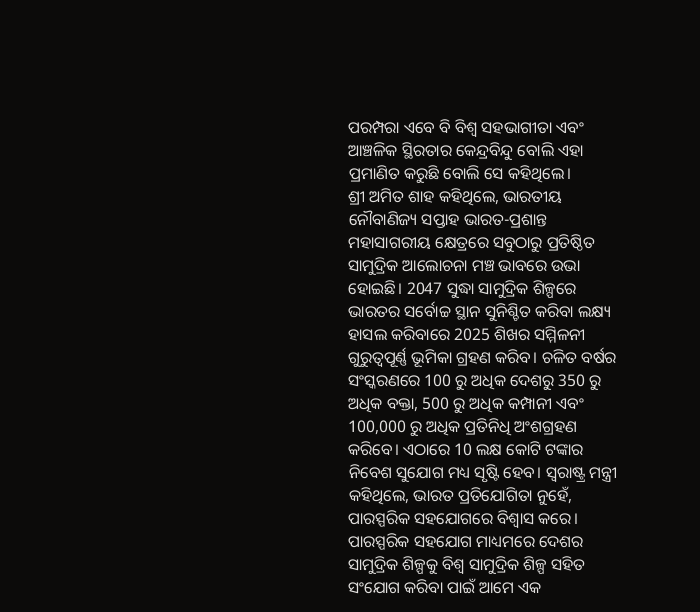ପରମ୍ପରା ଏବେ ବି ବିଶ୍ୱ ସହଭାଗୀତା ଏବଂ ଆଞ୍ଚଳିକ ସ୍ଥିରତାର କେନ୍ଦ୍ରବିନ୍ଦୁ ବୋଲି ଏହା ପ୍ରମାଣିତ କରୁଛି ବୋଲି ସେ କହିଥିଲେ।
ଶ୍ରୀ ଅମିତ ଶାହ କହିଥିଲେ, ଭାରତୀୟ ନୌବାଣିଜ୍ୟ ସପ୍ତାହ ଭାରତ-ପ୍ରଶାନ୍ତ ମହାସାଗରୀୟ କ୍ଷେତ୍ରରେ ସବୁଠାରୁ ପ୍ରତିଷ୍ଠିତ ସାମୁଦ୍ରିକ ଆଲୋଚନା ମଞ୍ଚ ଭାବରେ ଉଭା ହୋଇଛି। 2047 ସୁଦ୍ଧା ସାମୁଦ୍ରିକ ଶିଳ୍ପରେ ଭାରତର ସର୍ବୋଚ୍ଚ ସ୍ଥାନ ସୁନିଶ୍ଚିତ କରିବା ଲକ୍ଷ୍ୟ ହାସଲ କରିବାରେ 2025 ଶିଖର ସମ୍ମିଳନୀ ଗୁରୁତ୍ୱପୂର୍ଣ୍ଣ ଭୂମିକା ଗ୍ରହଣ କରିବ। ଚଳିତ ବର୍ଷର ସଂସ୍କରଣରେ 100 ରୁ ଅଧିକ ଦେଶରୁ 350 ରୁ ଅଧିକ ବକ୍ତା, 500 ରୁ ଅଧିକ କମ୍ପାନୀ ଏବଂ 100,000 ରୁ ଅଧିକ ପ୍ରତିନିଧି ଅଂଶଗ୍ରହଣ କରିବେ। ଏଠାରେ 10 ଲକ୍ଷ କୋଟି ଟଙ୍କାର ନିବେଶ ସୁଯୋଗ ମଧ୍ୟ ସୃଷ୍ଟି ହେବ। ସ୍ୱରାଷ୍ଟ୍ର ମନ୍ତ୍ରୀ କହିଥିଲେ, ଭାରତ ପ୍ରତିଯୋଗିତା ନୁହେଁ, ପାରସ୍ପରିକ ସହଯୋଗରେ ବିଶ୍ୱାସ କରେ। ପାରସ୍ପରିକ ସହଯୋଗ ମାଧ୍ୟମରେ ଦେଶର ସାମୁଦ୍ରିକ ଶିଳ୍ପକୁ ବିଶ୍ୱ ସାମୁଦ୍ରିକ ଶିଳ୍ପ ସହିତ ସଂଯୋଗ କରିବା ପାଇଁ ଆମେ ଏକ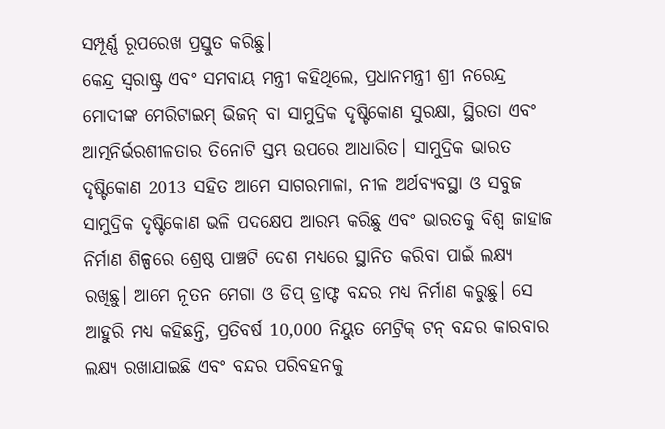ସମ୍ପୂର୍ଣ୍ଣ ରୂପରେଖ ପ୍ରସ୍ତୁତ କରିଛୁ।
କେନ୍ଦ୍ର ସ୍ୱରାଷ୍ଟ୍ର ଏବଂ ସମବାୟ ମନ୍ତ୍ରୀ କହିଥିଲେ, ପ୍ରଧାନମନ୍ତ୍ରୀ ଶ୍ରୀ ନରେନ୍ଦ୍ର ମୋଦୀଙ୍କ ମେରିଟାଇମ୍ ଭିଜନ୍ ବା ସାମୁଦ୍ରିକ ଦୃଷ୍ଟିକୋଣ ସୁରକ୍ଷା, ସ୍ଥିରତା ଏବଂ ଆତ୍ମନିର୍ଭରଶୀଳତାର ତିନୋଟି ସ୍ତମ୍ଭ ଉପରେ ଆଧାରିତ। ସାମୁଦ୍ରିକ ଭାରତ ଦୃଷ୍ଟିକୋଣ 2013 ସହିତ ଆମେ ସାଗରମାଳା, ନୀଳ ଅର୍ଥବ୍ୟବସ୍ଥା ଓ ସବୁଜ ସାମୁଦ୍ରିକ ଦୃଷ୍ଟିକୋଣ ଭଳି ପଦକ୍ଷେପ ଆରମ୍ଭ କରିଛୁ ଏବଂ ଭାରତକୁ ବିଶ୍ୱ ଜାହାଜ ନିର୍ମାଣ ଶିଳ୍ପରେ ଶ୍ରେଷ୍ଠ ପାଞ୍ଚଟି ଦେଶ ମଧ୍ୟରେ ସ୍ଥାନିତ କରିବା ପାଇଁ ଲକ୍ଷ୍ୟ ରଖିଛୁ। ଆମେ ନୂତନ ମେଗା ଓ ଡିପ୍ ଡ୍ରାଫ୍ଟ ବନ୍ଦର ମଧ୍ୟ ନିର୍ମାଣ କରୁଛୁ। ସେ ଆହୁରି ମଧ୍ୟ କହିଛନ୍ତି, ପ୍ରତିବର୍ଷ 10,000 ନିୟୁତ ମେଟ୍ରିକ୍ ଟନ୍ ବନ୍ଦର କାରବାର ଲକ୍ଷ୍ୟ ରଖାଯାଇଛି ଏବଂ ବନ୍ଦର ପରିବହନକୁ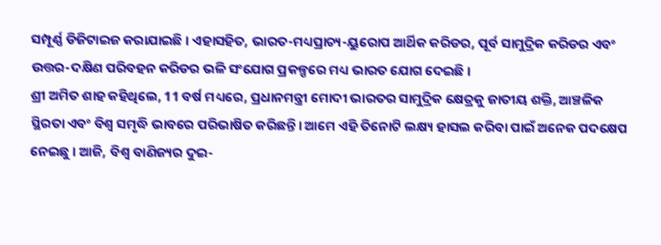ସମ୍ପୂର୍ଣ୍ଣ ଡିଜିଟାଇଜ କରାଯାଇଛି। ଏହାସହିତ, ଭାରତ-ମଧ୍ୟପ୍ରାଚ୍ୟ-ୟୁରୋପ ଆର୍ଥିକ କରିଡର, ପୂର୍ବ ସାମୁଦ୍ରିକ କରିଡର ଏବଂ ଉତ୍ତର-ଦକ୍ଷିଣ ପରିବହନ କରିଡର ଭଳି ସଂଯୋଗ ପ୍ରକଳ୍ପରେ ମଧ୍ୟ ଭାରତ ଯୋଗ ଦେଇଛି।
ଶ୍ରୀ ଅମିତ ଶାହ କହିଥିଲେ, 11 ବର୍ଷ ମଧ୍ୟରେ, ପ୍ରଧାନମନ୍ତ୍ରୀ ମୋଦୀ ଭାରତର ସାମୁଦ୍ରିକ କ୍ଷେତ୍ରକୁ ଜାତୀୟ ଶକ୍ତି, ଆଞ୍ଚଳିକ ସ୍ଥିରତା ଏବଂ ବିଶ୍ୱ ସମୃଦ୍ଧି ଭାବରେ ପରିଭାଷିତ କରିଛନ୍ତି। ଆମେ ଏହି ତିନୋଟି ଲକ୍ଷ୍ୟ ହାସଲ କରିବା ପାଇଁ ଅନେକ ପଦକ୍ଷେପ ନେଇଛୁ। ଆଜି, ବିଶ୍ୱ ବାଣିଜ୍ୟର ଦୁଇ-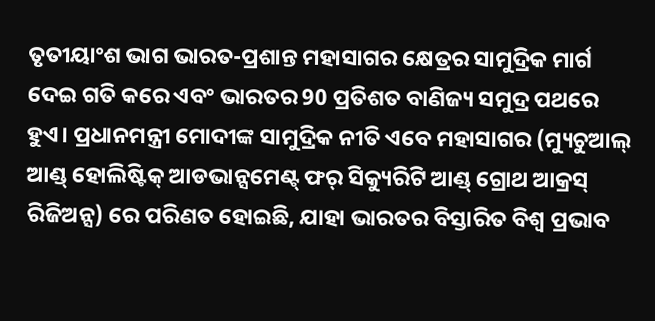ତୃତୀୟାଂଶ ଭାଗ ଭାରତ-ପ୍ରଶାନ୍ତ ମହାସାଗର କ୍ଷେତ୍ରର ସାମୁଦ୍ରିକ ମାର୍ଗ ଦେଇ ଗତି କରେ ଏବଂ ଭାରତର 90 ପ୍ରତିଶତ ବାଣିଜ୍ୟ ସମୁଦ୍ର ପଥରେ ହୁଏ। ପ୍ରଧାନମନ୍ତ୍ରୀ ମୋଦୀଙ୍କ ସାମୁଦ୍ରିକ ନୀତି ଏବେ ମହାସାଗର (ମ୍ୟୁଚୁଆଲ୍ ଆଣ୍ଡ୍ ହୋଲିଷ୍ଟିକ୍ ଆଡଭାନ୍ସମେଣ୍ଟ୍ ଫର୍ ସିକ୍ୟୁରିଟି ଆଣ୍ଡ୍ ଗ୍ରୋଥ ଆକ୍ରସ୍ ରିଜିଅନ୍ସ) ରେ ପରିଣତ ହୋଇଛି, ଯାହା ଭାରତର ବିସ୍ତାରିତ ବିଶ୍ୱ ପ୍ରଭାବ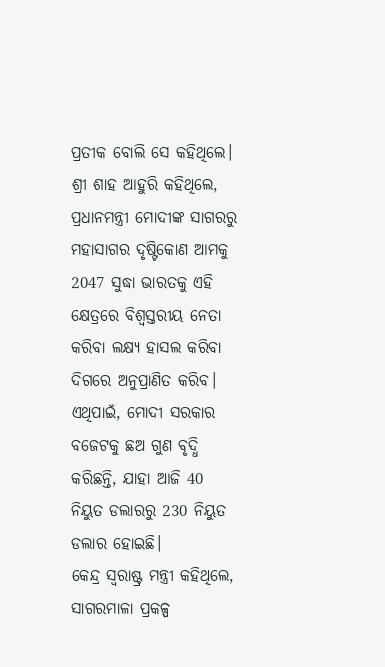ପ୍ରତୀକ ବୋଲି ସେ କହିଥିଲେ। ଶ୍ରୀ ଶାହ ଆହୁରି କହିଥିଲେ, ପ୍ରଧାନମନ୍ତ୍ରୀ ମୋଦୀଙ୍କ ସାଗରରୁ ମହାସାଗର ଦୃଷ୍ଟିକୋଣ ଆମକୁ 2047 ସୁଦ୍ଧା ଭାରତକୁ ଏହି କ୍ଷେତ୍ରରେ ବିଶ୍ୱସ୍ତରୀୟ ନେତା କରିବା ଲକ୍ଷ୍ୟ ହାସଲ କରିବା ଦିଗରେ ଅନୁପ୍ରାଣିତ କରିବ। ଏଥିପାଇଁ, ମୋଦୀ ସରକାର ବଜେଟକୁ ଛଅ ଗୁଣ ବୃଦ୍ଧି କରିଛନ୍ତି, ଯାହା ଆଜି 40 ନିୟୁତ ଡଲାରରୁ 230 ନିୟୁତ ଡଲାର ହୋଇଛି।
କେନ୍ଦ୍ର ସ୍ୱରାଷ୍ଟ୍ର ମନ୍ତ୍ରୀ କହିଥିଲେ, ସାଗରମାଳା ପ୍ରକଳ୍ପ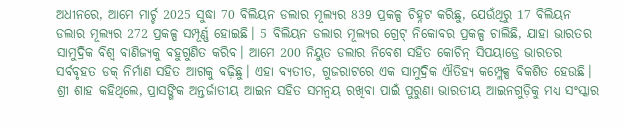ଅଧୀନରେ, ଆମେ ମାର୍ଚ୍ଚ 2025 ସୁଦ୍ଧା 70 ବିଲିୟନ ଡଲାର ମୂଲ୍ୟର 839 ପ୍ରକଳ୍ପ ଚିହ୍ନଟ କରିଛୁ, ଯେଉଁଥିରୁ 17 ବିଲିୟନ ଡଲାର ମୂଲ୍ୟର 272 ପ୍ରକଳ୍ପ ସମ୍ପୂର୍ଣ୍ଣ ହୋଇଛି। 5 ବିଲିୟନ ଡଲାର ମୂଲ୍ୟର ଗ୍ରେଟ୍ ନିକୋବର ପ୍ରକଳ୍ପ ଚାଲିଛି, ଯାହା ଭାରତର ସାମୁଦ୍ରିକ ବିଶ୍ୱ ବାଣିଜ୍ୟକୁ ବହୁଗୁଣିତ କରିବ। ଆମେ 200 ନିୟୁତ ଡଲାର ନିବେଶ ସହିତ କୋଚିନ୍ ସିପୟାଡ୍ରେ ଭାରତର ସର୍ବବୃହତ ଡକ୍ ନିର୍ମାଣ ସହିତ ଆଗକୁ ବଢ଼ିଛୁ। ଏହା ବ୍ୟତୀତ, ଗୁଜରାଟରେ ଏକ ସାମୁଦ୍ରିକ ଐତିହ୍ୟ କମ୍ପ୍ଲେକ୍ସ ବିକଶିତ ହେଉଛି। ଶ୍ରୀ ଶାହ କହିଥିଲେ, ପ୍ରାସଙ୍ଗିକ ଅନ୍ତର୍ଜାତୀୟ ଆଇନ ସହିତ ସମନ୍ୱୟ ରଖିବା ପାଇଁ ପୁରୁଣା ଭାରତୀୟ ଆଇନଗୁଡ଼ିକୁ ମଧ୍ୟ ସଂସ୍କାର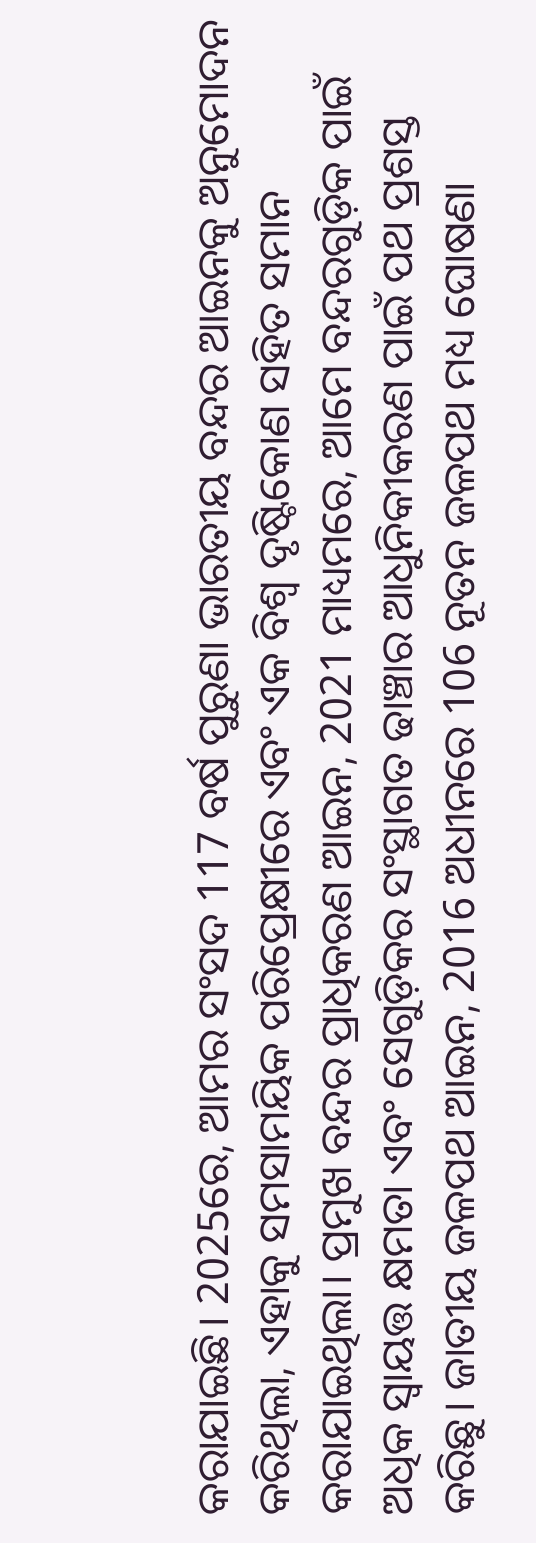କରାଯାଇଛି। 2025ରେ, ଆମର ସଂସଦ 117 ବର୍ଷ ପୁରୁଣା ଭାରତୀୟ ବନ୍ଦର ଆଇନକୁ ଅନୁମୋଦନ କରିଥିଲା, ଏହାକୁ ସମସାମୟିକ ପରିପ୍ରେକ୍ଷୀରେ ଏବଂ ଏକ ବିଶ୍ୱ ଦୃଷ୍ଟିକୋଣ ସହିତ ସମାନ କରାଯାଇଥିଲା। ପ୍ରମୁଖ ବନ୍ଦର ପ୍ରାଧିକରଣ ଆଇନ, 2021 ମାଧ୍ୟମରେ, ଆମେ ବନ୍ଦରଗୁଡ଼ିକ ପାଇଁ ଅଧିକ ସ୍ୱାୟତ୍ତ କ୍ଷମତା ଏବଂ ସେଗୁଡ଼ିକର ସଂସ୍ଥାଗତ ଢାଞ୍ଚାର ଆଧୁନିକୀକରଣ ପାଇଁ ପଥ ପ୍ରଶସ୍ତ କରିଛୁ। ଜାତୀୟ ଜଳପଥ ଆଇନ, 2016 ଅଧୀନରେ 106 ନୂତନ ଜଳପଥ ମଧ୍ୟ ଘୋଷଣା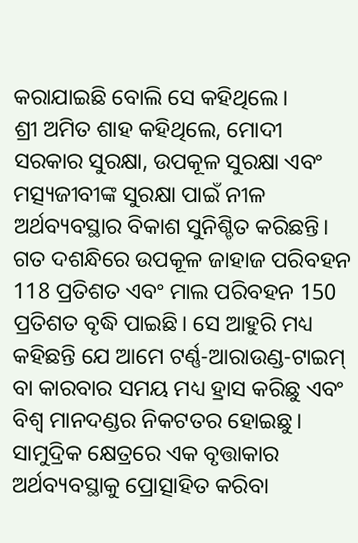କରାଯାଇଛି ବୋଲି ସେ କହିଥିଲେ।
ଶ୍ରୀ ଅମିତ ଶାହ କହିଥିଲେ, ମୋଦୀ ସରକାର ସୁରକ୍ଷା, ଉପକୂଳ ସୁରକ୍ଷା ଏବଂ ମତ୍ସ୍ୟଜୀବୀଙ୍କ ସୁରକ୍ଷା ପାଇଁ ନୀଳ ଅର୍ଥବ୍ୟବସ୍ଥାର ବିକାଶ ସୁନିଶ୍ଚିତ କରିଛନ୍ତି। ଗତ ଦଶନ୍ଧିରେ ଉପକୂଳ ଜାହାଜ ପରିବହନ 118 ପ୍ରତିଶତ ଏବଂ ମାଲ ପରିବହନ 150 ପ୍ରତିଶତ ବୃଦ୍ଧି ପାଇଛି। ସେ ଆହୁରି ମଧ୍ୟ କହିଛନ୍ତି ଯେ ଆମେ ଟର୍ଣ୍ଣ-ଆରାଉଣ୍ଡ-ଟାଇମ୍ ବା କାରବାର ସମୟ ମଧ୍ୟ ହ୍ରାସ କରିଛୁ ଏବଂ ବିଶ୍ୱ ମାନଦଣ୍ଡର ନିକଟତର ହୋଇଛୁ। ସାମୁଦ୍ରିକ କ୍ଷେତ୍ରରେ ଏକ ବୃତ୍ତାକାର ଅର୍ଥବ୍ୟବସ୍ଥାକୁ ପ୍ରୋତ୍ସାହିତ କରିବା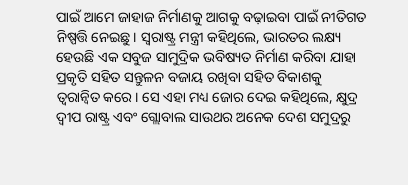ପାଇଁ ଆମେ ଜାହାଜ ନିର୍ମାଣକୁ ଆଗକୁ ବଢ଼ାଇବା ପାଇଁ ନୀତିଗତ ନିଷ୍ପତ୍ତି ନେଇଛୁ। ସ୍ୱରାଷ୍ଟ୍ର ମନ୍ତ୍ରୀ କହିଥିଲେ, ଭାରତର ଲକ୍ଷ୍ୟ ହେଉଛି ଏକ ସବୁଜ ସାମୁଦ୍ରିକ ଭବିଷ୍ୟତ ନିର୍ମାଣ କରିବା ଯାହା ପ୍ରକୃତି ସହିତ ସନ୍ତୁଳନ ବଜାୟ ରଖିବା ସହିତ ବିକାଶକୁ ତ୍ୱରାନ୍ୱିତ କରେ। ସେ ଏହା ମଧ୍ୟ ଜୋର ଦେଇ କହିଥିଲେ, କ୍ଷୁଦ୍ର ଦ୍ୱୀପ ରାଷ୍ଟ୍ର ଏବଂ ଗ୍ଲୋବାଲ ସାଉଥର ଅନେକ ଦେଶ ସମୁଦ୍ରରୁ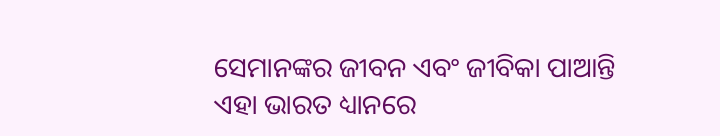ସେମାନଙ୍କର ଜୀବନ ଏବଂ ଜୀବିକା ପାଆନ୍ତି ଏହା ଭାରତ ଧ୍ୟାନରେ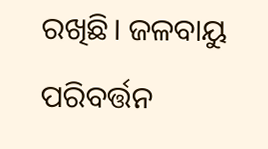ରଖିଛି। ଜଳବାୟୁ ପରିବର୍ତ୍ତନ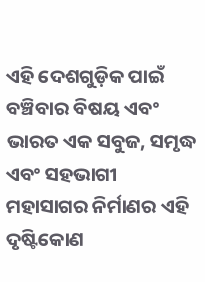ଏହି ଦେଶଗୁଡ଼ିକ ପାଇଁ ବଞ୍ଚିବାର ବିଷୟ ଏବଂ ଭାରତ ଏକ ସବୁଜ, ସମୃଦ୍ଧ ଏବଂ ସହଭାଗୀ ମହାସାଗର ନିର୍ମାଣର ଏହି ଦୃଷ୍ଟିକୋଣ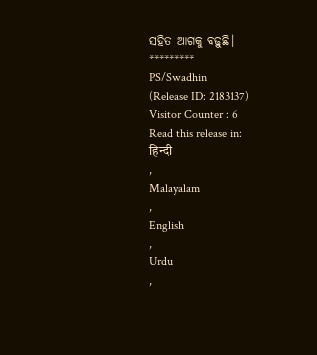ସହିତ ଆଗକୁ ବଢ଼ୁଛି।
*********
PS/Swadhin
(Release ID: 2183137)
Visitor Counter : 6
Read this release in:
हिन्दी
,
Malayalam
,
English
,
Urdu
,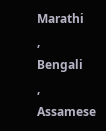Marathi
,
Bengali
,
Assamese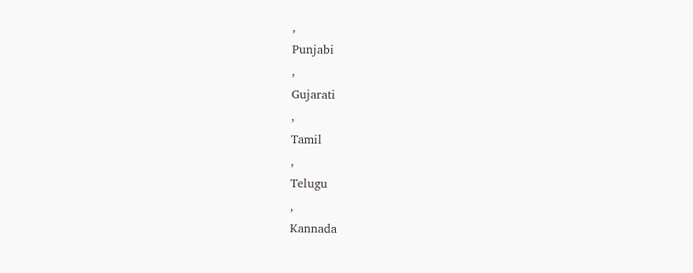,
Punjabi
,
Gujarati
,
Tamil
,
Telugu
,
Kannada